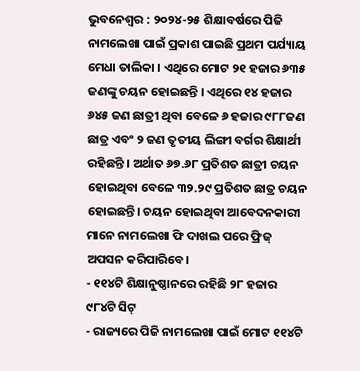ଭୁବନେଶ୍ବର : ୨୦୨୪-୨୫ ଶିକ୍ଷାବର୍ଷରେ ପିଜି ନାମଲେଖା ପାଇଁ ପ୍ରକାଶ ପାଇଛି ପ୍ରଥମ ପର୍ଯ୍ୟାୟ ମେଧା ତାଲିକା । ଏଥିରେ ମୋଟ ୨୧ ହଜାର ୬୩୫ ଜଣଙ୍କୁ ଚୟନ ହୋଇଛନ୍ତି । ଏଥିରେ ୧୪ ହଜାର ୬୪୫ ଜଣ ଛାତ୍ରୀ ଥିବା ବେଳେ ୬ ହଜାର ୯୮୮ଜଣ ଛାତ୍ର ଏବଂ ୨ ଜଣ ତୃତୀୟ ଲିଙ୍ଗୀ ବର୍ଗର ଶିକ୍ଷାର୍ଥୀ ରହିଛନ୍ତି । ଅର୍ଥାତ ୬୭.୬୮ ପ୍ରତିଶତ ଛାତ୍ରୀ ଚୟନ ହୋଇଥିବା ବେଳେ ୩୨.୨୯ ପ୍ରତିଶତ ଛାତ୍ର ଚୟନ ହୋଇଛନ୍ତି। ଚୟନ ହୋଇଥିବା ଆବେଦନକାରୀ ମାନେ ନାମଲେଖା ଫି ଦାଖଲ ପରେ ଫ୍ରିଜ୍ ଅପସନ କରିପାରିବେ।
- ୧୧୪ଟି ଶିକ୍ଷାନୁଷ୍ଠାନରେ ରହିଛି ୨୮ ହଜାର ୯୮୪ଟି ସିଟ୍
- ରାଜ୍ୟରେ ପିଜି ନାମଲେଖା ପାଇଁ ମୋଟ ୧୧୪ଟି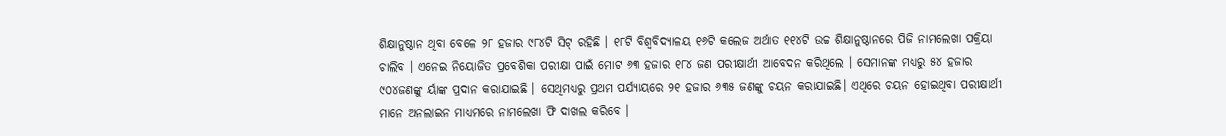ଶିକ୍ଷାନୁଷ୍ଠାନ ଥିବା ବେଳେ ୨୮ ହଜାର ୯୮୪ଟି ସିଟ୍ ରହିଛି । ୧୮ଟି ବିଶ୍ଵବିଦ୍ୟାଳୟ ୧୬ଟି କଲେଜ ଅର୍ଥାତ ୧୧୪ଟି ଉଚ୍ଚ ଶିକ୍ଷାନୁଷ୍ଠାନରେ ପିଜି ନାମଲେଖା ପକ୍ରିୟା ଚାଲିବ । ଏନେଇ ନିୟୋଜିତ ପ୍ରବେଶିକା ପରୀକ୍ଷା ପାଇଁ ମୋଟ ୬୩ ହଜାର ୧୮୪ ଜଣ ପରୀକ୍ଷାର୍ଥୀ ଆବେଦନ କରିଥିଲେ । ସେମାନଙ୍କ ମଧ୍ୟରୁ ୫୪ ହଜାର ୯୦୪ଜଣଙ୍କୁ ର୍ୟାଙ୍କ ପ୍ରଦାନ କରାଯାଇଛି । ସେଥିମଧ୍ୟରୁ ପ୍ରଥମ ପର୍ଯ୍ୟାୟରେ ୨୧ ହଜାର ୬୩୫ ଜଣଙ୍କୁ ଚୟନ କରାଯାଇଛି। ଏଥିରେ ଚୟନ ହୋଇଥିବା ପରୀକ୍ଷାର୍ଥୀ ମାନେ ଅନଲାଇନ ମାଧ୍ୟମରେ ନାମଲେଖା ଫି ଦାଖଲ କରିବେ ।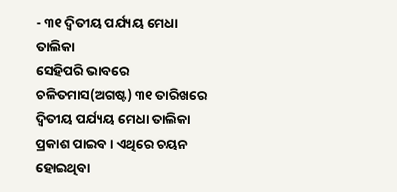- ୩୧ ଦ୍ଵିତୀୟ ପର୍ଯ୍ୟୟ ମେଧା ତାଲିକା
ସେହିପରି ଭାବରେ ଚଳିତମାସ(ଅଗଷ୍ଟ) ୩୧ ତାରିଖରେ ଦ୍ଵିତୀୟ ପର୍ଯ୍ୟୟ ମେଧା ତାଲିକା ପ୍ରକାଶ ପାଇବ । ଏଥିରେ ଚୟନ ହୋଇଥିବା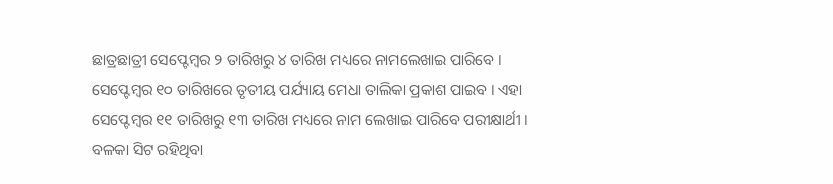ଛାତ୍ରଛାତ୍ରୀ ସେପ୍ଟେମ୍ବର ୨ ତାରିଖରୁ ୪ ତାରିଖ ମଧ୍ୟରେ ନାମଲେଖାଇ ପାରିବେ । ସେପ୍ଟେମ୍ବର ୧୦ ତାରିଖରେ ତୃତୀୟ ପର୍ଯ୍ୟାୟ ମେଧା ତାଲିକା ପ୍ରକାଶ ପାଇବ । ଏହା ସେପ୍ଟେମ୍ବର ୧୧ ତାରିଖରୁ ୧୩ ତାରିଖ ମଧ୍ୟରେ ନାମ ଲେଖାଇ ପାରିବେ ପରୀକ୍ଷାର୍ଥୀ । ବଳକା ସିଟ ରହିଥିବା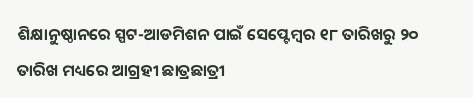ଶିକ୍ଷାନୁଷ୍ଠାନରେ ସ୍ପଟ-ଆଡମିଶନ ପାଇଁ ସେପ୍ଟେମ୍ବର ୧୮ ତାରିଖରୁ ୨୦ ତାରିଖ ମଧ୍ୟରେ ଆଗ୍ରହୀ ଛାତ୍ରଛାତ୍ରୀ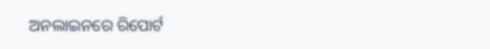ଅନଲାଇନରେ ରିପୋର୍ଟ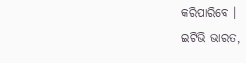କରିପାରିବେ ।
ଇଟିଭି ଭାରତ,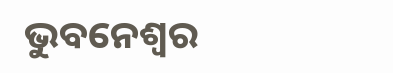ଭୁବନେଶ୍ବର